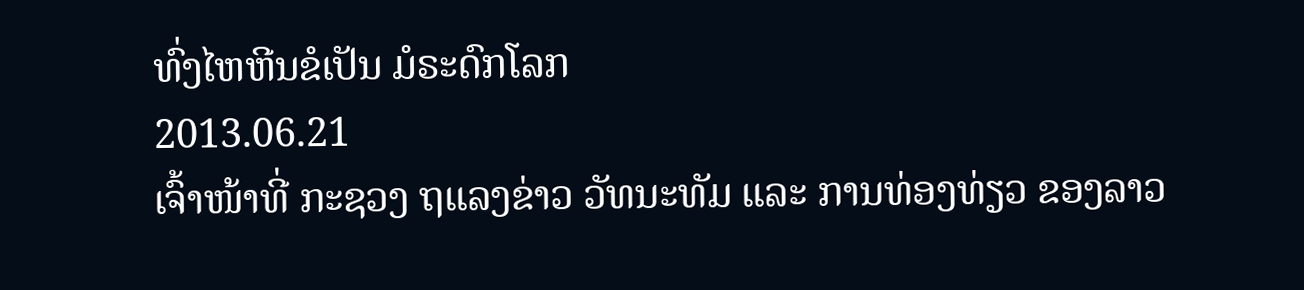ທົ່ງໄຫຫີນຂໍເປັນ ມໍຣະດົກໂລກ
2013.06.21
ເຈົ້າໜ້າທີ່ ກະຊວງ ຖແລງຂ່າວ ວັທນະທັມ ແລະ ການທ່ອງທ່ຽວ ຂອງລາວ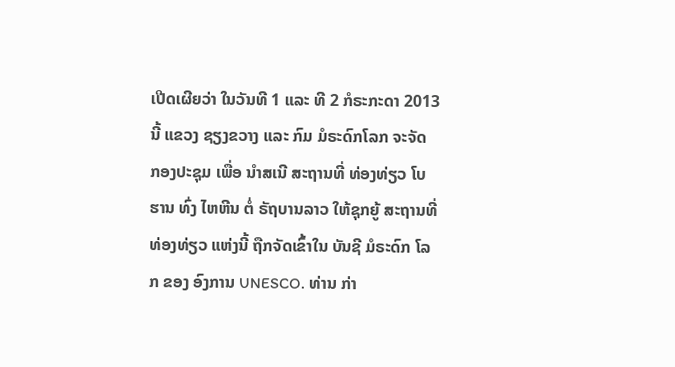ເປີດເຜີຍວ່າ ໃນວັນທີ 1 ແລະ ທີ 2 ກໍຣະກະດາ 2013 ນີ້ ແຂວງ ຊຽງຂວາງ ແລະ ກົມ ມໍຣະດົກໂລກ ຈະຈັດ ກອງປະຊຸມ ເພື່ອ ນໍາສເນີ ສະຖານທີ່ ທ່ອງທ່ຽວ ໂບຮານ ທົ່ງ ໄຫຫີນ ຕໍ່ ຣັຖບານລາວ ໃຫ້ຊຸກຍູ້ ສະຖານທີ່ ທ່ອງທ່ຽວ ແຫ່ງນີ້ ຖືກຈັດເຂົ້າໃນ ບັນຊີ ມໍຣະດົກ ໂລກ ຂອງ ອົງການ UNESCO. ທ່ານ ກ່າ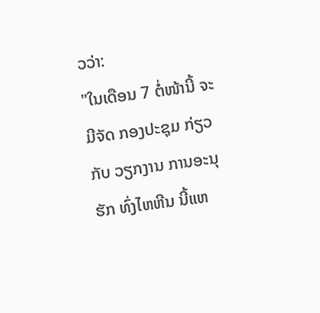ວວ່າ:
"ໃນເດືອນ 7 ຕໍ່ໜ້ານີ້ ຈະມີຈັດ ກອງປະຊຸມ ກ່ຽວກັບ ວຽກງານ ການອະນຸຮັກ ທົ່ງໄຫຫີນ ນີ້ແຫ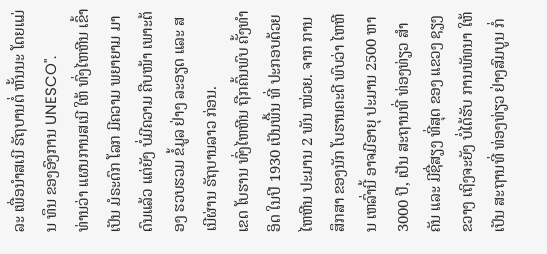ລະ ເພື່ອນໍາສເນີ ຣັຖບານຕໍ່ ຫັ້ນນະ ໂດຍແມ່ນ ທຶນ ຂອງອົງການ UNESCO".
ທ່ານວ່າ ແຜນການສເນີ ໃຫ້ ທົ່ງໄຫຫີນ ເຂົ້າເປັນ ມໍຣະດົກ ໂລກ ມີຄວາມ ພຍາຍາມ ມາດົນແລ້ວ ແຕ່ຍັງ ບໍ່ມີຄວາມ ຄືບໜ້າ ເພາະຕ້ອງ ຮວບຮວມ ຂໍ້ມູລ ຢ່າງ ລະອຽດ ແລະ ສເນີຜ່ານ ຣັຖບານລາວ ກ່ອນ.
ເຂດ ໂບຮານ ທົ່ງໄຫຫີນ ຖືກຄົ້ນພົບ ຄັ້ງທໍາອິດ ໃນປີ 1930 ເປັນພື້ນ ທີ່ ປະກອບດ້ວຍ ໄຫຫີນ ປະມານ 2 ພັນ ໜ່ວຍ. ຈາກ ການສຶກສາ ຂອງນັກ ໂບຮານຄະດີ ພົບວ່າ ໄຫຫີນ ເຫລົ່ານີ້ ອາຈມີອາຍຸ ປະມານ 2500 ຫາ 3000 ປີ, ເປັນ ສະຖານທີ່ ທ່ອງທ່ຽວ ສໍາຄັນ ແລະ ມີຊື່ສຽງ ທີ່ສຸດ ຂອງ ແຂວງ ຊຽງຂວາງ ເຖິງຈະຍັງ ບໍ່ໄດ້ຮັບ ການພັທນາ ໃຫ້ເປັນ ສະຖານທີ່ ທ່ອງທ່ຽວ ຢ່າງສົມບູນ ກໍ່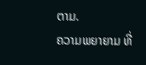ຕາມ.
ຄວາມພຍາຍາມ ທີ່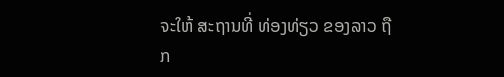ຈະໃຫ້ ສະຖານທີ່ ທ່ອງທ່ຽວ ຂອງລາວ ຖືກ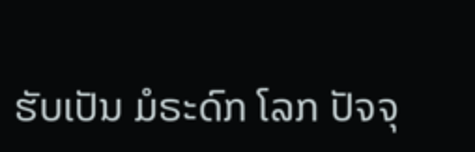ຮັບເປັນ ມໍຣະດົກ ໂລກ ປັຈຈຸ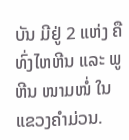ບັນ ມີຢູ່ 2 ແຫ່ງ ຄື ທົ່ງໄຫຫີນ ແລະ ພູຫີນ ໜາມໜໍ່ ໃນ ແຂວງຄໍາມ່ວນ.